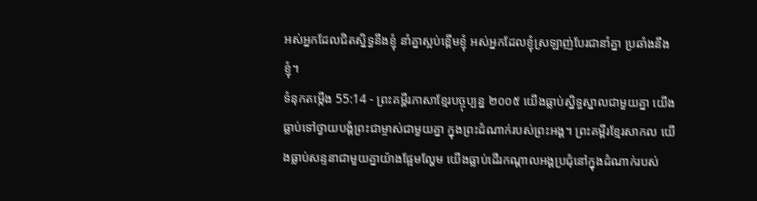អស់អ្នកដែលជិតស្និទ្ធនឹងខ្ញុំ នាំគ្នាស្អប់ខ្ពើមខ្ញុំ អស់អ្នកដែលខ្ញុំស្រឡាញ់បែរជានាំគ្នា ប្រឆាំងនឹងខ្ញុំ។
ទំនុកតម្កើង 55:14 - ព្រះគម្ពីរភាសាខ្មែរបច្ចុប្បន្ន ២០០៥ យើងធ្លាប់ស្និទ្ធស្នាលជាមួយគ្នា យើងធ្លាប់ទៅថ្វាយបង្គំព្រះជាម្ចាស់ជាមួយគ្នា ក្នុងព្រះដំណាក់របស់ព្រះអង្គ។ ព្រះគម្ពីរខ្មែរសាកល យើងធ្លាប់សន្ទនាជាមួយគ្នាយ៉ាងផ្អែមល្ហែម យើងធ្លាប់ដើរកណ្ដាលអង្គប្រជុំនៅក្នុងដំណាក់របស់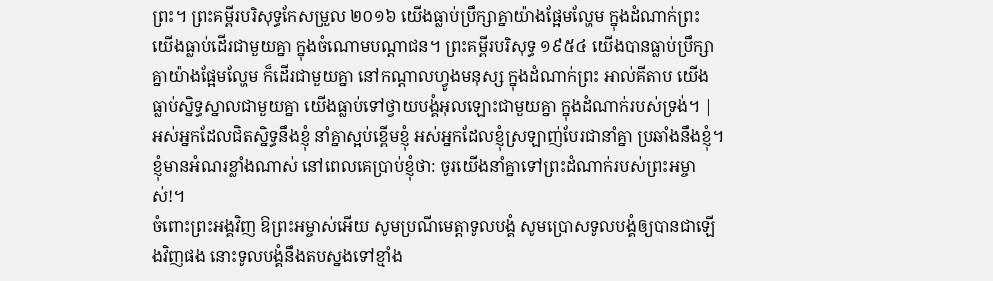ព្រះ។ ព្រះគម្ពីរបរិសុទ្ធកែសម្រួល ២០១៦ យើងធ្លាប់ប្រឹក្សាគ្នាយ៉ាងផ្អែមល្ហែម ក្នុងដំណាក់ព្រះ យើងធ្លាប់ដើរជាមួយគ្នា ក្នុងចំណោមបណ្ដាជន។ ព្រះគម្ពីរបរិសុទ្ធ ១៩៥៤ យើងបានធ្លាប់ប្រឹក្សាគ្នាយ៉ាងផ្អែមល្ហែម ក៏ដើរជាមួយគ្នា នៅកណ្តាលហ្វូងមនុស្ស ក្នុងដំណាក់ព្រះ អាល់គីតាប យើងធ្លាប់ស្និទ្ធស្នាលជាមួយគ្នា យើងធ្លាប់ទៅថ្វាយបង្គំអុលឡោះជាមួយគ្នា ក្នុងដំណាក់របស់ទ្រង់។ |
អស់អ្នកដែលជិតស្និទ្ធនឹងខ្ញុំ នាំគ្នាស្អប់ខ្ពើមខ្ញុំ អស់អ្នកដែលខ្ញុំស្រឡាញ់បែរជានាំគ្នា ប្រឆាំងនឹងខ្ញុំ។
ខ្ញុំមានអំណរខ្លាំងណាស់ នៅពេលគេប្រាប់ខ្ញុំថា: ចូរយើងនាំគ្នាទៅព្រះដំណាក់របស់ព្រះអម្ចាស់!។
ចំពោះព្រះអង្គវិញ ឱព្រះអម្ចាស់អើយ សូមប្រណីមេត្តាទូលបង្គំ សូមប្រោសទូលបង្គំឲ្យបានជាឡើងវិញផង នោះទូលបង្គំនឹងតបស្នងទៅខ្មាំង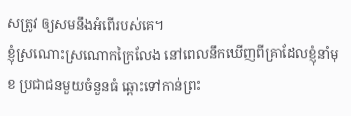សត្រូវ ឲ្យសមនឹងអំពើរបស់គេ។
ខ្ញុំស្រណោះស្រណោកក្រៃលែង នៅពេលនឹកឃើញពីគ្រាដែលខ្ញុំនាំមុខ ប្រជាជនមួយចំនួនធំ ឆ្ពោះទៅកាន់ព្រះ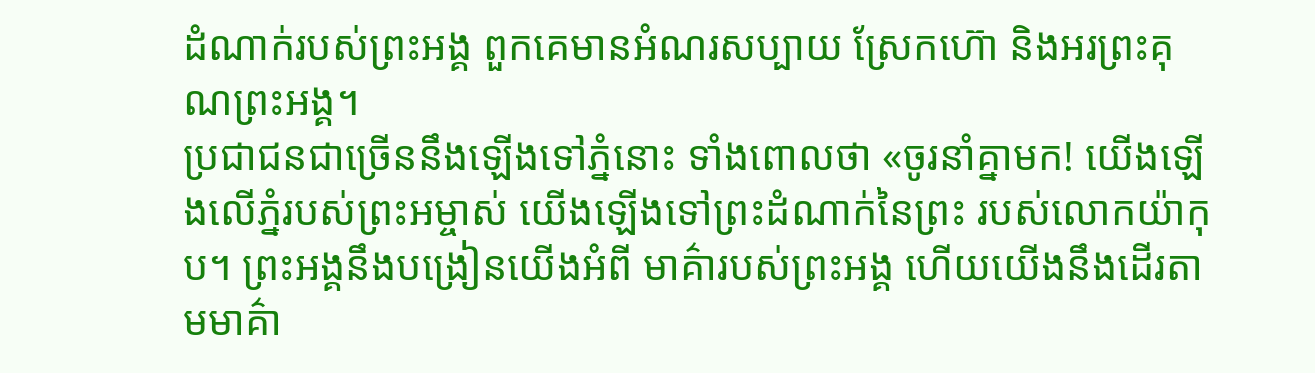ដំណាក់របស់ព្រះអង្គ ពួកគេមានអំណរសប្បាយ ស្រែកហ៊ោ និងអរព្រះគុណព្រះអង្គ។
ប្រជាជនជាច្រើននឹងឡើងទៅភ្នំនោះ ទាំងពោលថា «ចូរនាំគ្នាមក! យើងឡើងលើភ្នំរបស់ព្រះអម្ចាស់ យើងឡើងទៅព្រះដំណាក់នៃព្រះ របស់លោកយ៉ាកុប។ ព្រះអង្គនឹងបង្រៀនយើងអំពី មាគ៌ារបស់ព្រះអង្គ ហើយយើងនឹងដើរតាមមាគ៌ា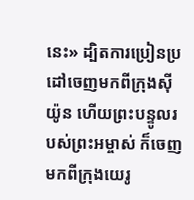នេះ» ដ្បិតការប្រៀនប្រដៅចេញមកពីក្រុងស៊ីយ៉ូន ហើយព្រះបន្ទូលរបស់ព្រះអម្ចាស់ ក៏ចេញមកពីក្រុងយេរូ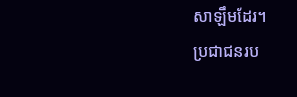សាឡឹមដែរ។
ប្រជាជនរប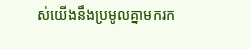ស់យើងនឹងប្រមូលគ្នាមករក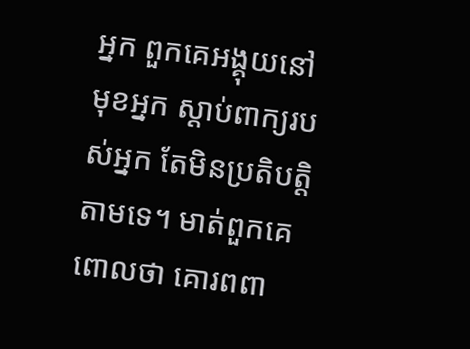អ្នក ពួកគេអង្គុយនៅមុខអ្នក ស្ដាប់ពាក្យរបស់អ្នក តែមិនប្រតិបត្តិតាមទេ។ មាត់ពួកគេពោលថា គោរពពា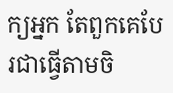ក្យអ្នក តែពួកគេបែរជាធ្វើតាមចិ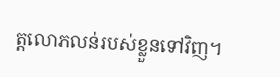ត្តលោភលន់របស់ខ្លួនទៅវិញ។